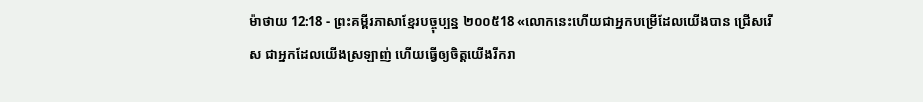ម៉ាថាយ 12:18 - ព្រះគម្ពីរភាសាខ្មែរបច្ចុប្បន្ន ២០០៥18 «លោកនេះហើយជាអ្នកបម្រើដែលយើងបាន ជ្រើសរើស ជាអ្នកដែលយើងស្រឡាញ់ ហើយធ្វើឲ្យចិត្តយើងរីករា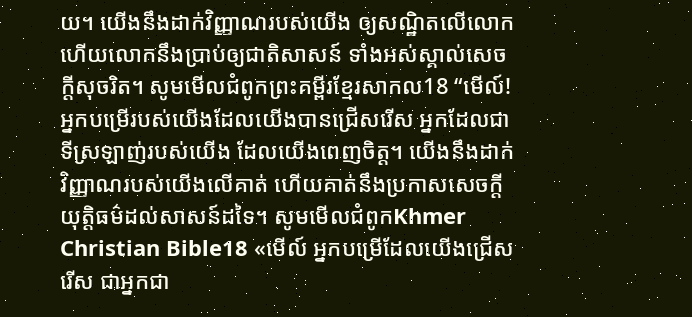យ។ យើងនឹងដាក់វិញ្ញាណរបស់យើង ឲ្យសណ្ឋិតលើលោក ហើយលោកនឹងប្រាប់ឲ្យជាតិសាសន៍ ទាំងអស់ស្គាល់សេចក្ដីសុចរិត។ សូមមើលជំពូកព្រះគម្ពីរខ្មែរសាកល18 “មើល៍! អ្នកបម្រើរបស់យើងដែលយើងបានជ្រើសរើស អ្នកដែលជាទីស្រឡាញ់របស់យើង ដែលយើងពេញចិត្ត។ យើងនឹងដាក់វិញ្ញាណរបស់យើងលើគាត់ ហើយគាត់នឹងប្រកាសសេចក្ដីយុត្តិធម៌ដល់សាសន៍ដទៃ។ សូមមើលជំពូកKhmer Christian Bible18 «មើល៍ អ្នកបម្រើដែលយើងជ្រើសរើស ជាអ្នកជា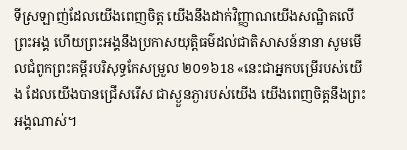ទីស្រឡាញ់ដែលយើងពេញចិត្ត យើងនឹងដាក់វិញ្ញាណយើងសណ្ឋិតលើព្រះអង្គ ហើយព្រះអង្គនឹងប្រកាសយុត្តិធម៌ដល់ជាតិសាសន៍នានា សូមមើលជំពូកព្រះគម្ពីរបរិសុទ្ធកែសម្រួល ២០១៦18 «នេះជាអ្នកបម្រើរបស់យើង ដែលយើងបានជ្រើសរើស ជាស្ងួនភ្ងារបស់យើង យើងពេញចិត្តនឹងព្រះអង្គណាស់។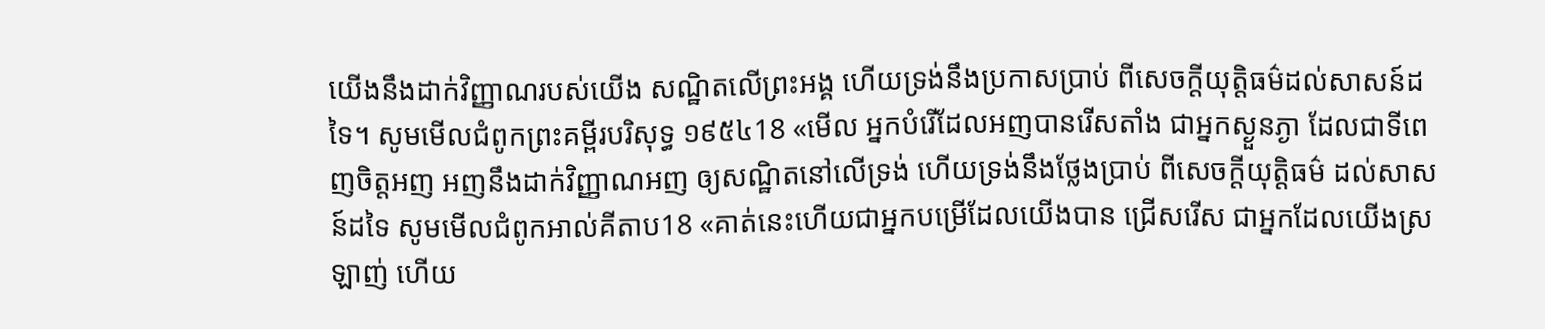យើងនឹងដាក់វិញ្ញាណរបស់យើង សណ្ឋិតលើព្រះអង្គ ហើយទ្រង់នឹងប្រកាសប្រាប់ ពីសេចក្តីយុត្តិធម៌ដល់សាសន៍ដទៃ។ សូមមើលជំពូកព្រះគម្ពីរបរិសុទ្ធ ១៩៥៤18 «មើល អ្នកបំរើដែលអញបានរើសតាំង ជាអ្នកស្ងួនភ្ងា ដែលជាទីពេញចិត្តអញ អញនឹងដាក់វិញ្ញាណអញ ឲ្យសណ្ឋិតនៅលើទ្រង់ ហើយទ្រង់នឹងថ្លែងប្រាប់ ពីសេចក្ដីយុត្តិធម៌ ដល់សាសន៍ដទៃ សូមមើលជំពូកអាល់គីតាប18 «គាត់នេះហើយជាអ្នកបម្រើដែលយើងបាន ជ្រើសរើស ជាអ្នកដែលយើងស្រឡាញ់ ហើយ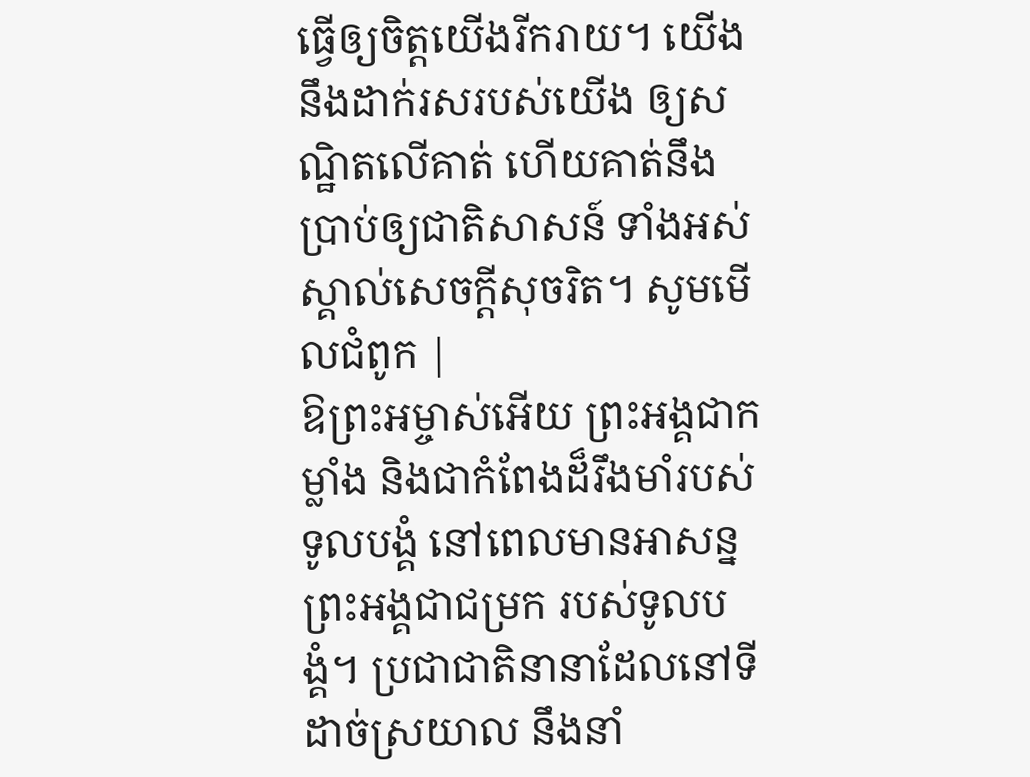ធ្វើឲ្យចិត្ដយើងរីករាយ។ យើងនឹងដាក់រសរបស់យើង ឲ្យសណ្ឋិតលើគាត់ ហើយគាត់នឹងប្រាប់ឲ្យជាតិសាសន៍ ទាំងអស់ស្គាល់សេចក្ដីសុចរិត។ សូមមើលជំពូក |
ឱព្រះអម្ចាស់អើយ ព្រះអង្គជាកម្លាំង និងជាកំពែងដ៏រឹងមាំរបស់ទូលបង្គំ នៅពេលមានអាសន្ន ព្រះអង្គជាជម្រក របស់ទូលបង្គំ។ ប្រជាជាតិនានាដែលនៅទីដាច់ស្រយាល នឹងនាំ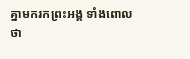គ្នាមករកព្រះអង្គ ទាំងពោលថា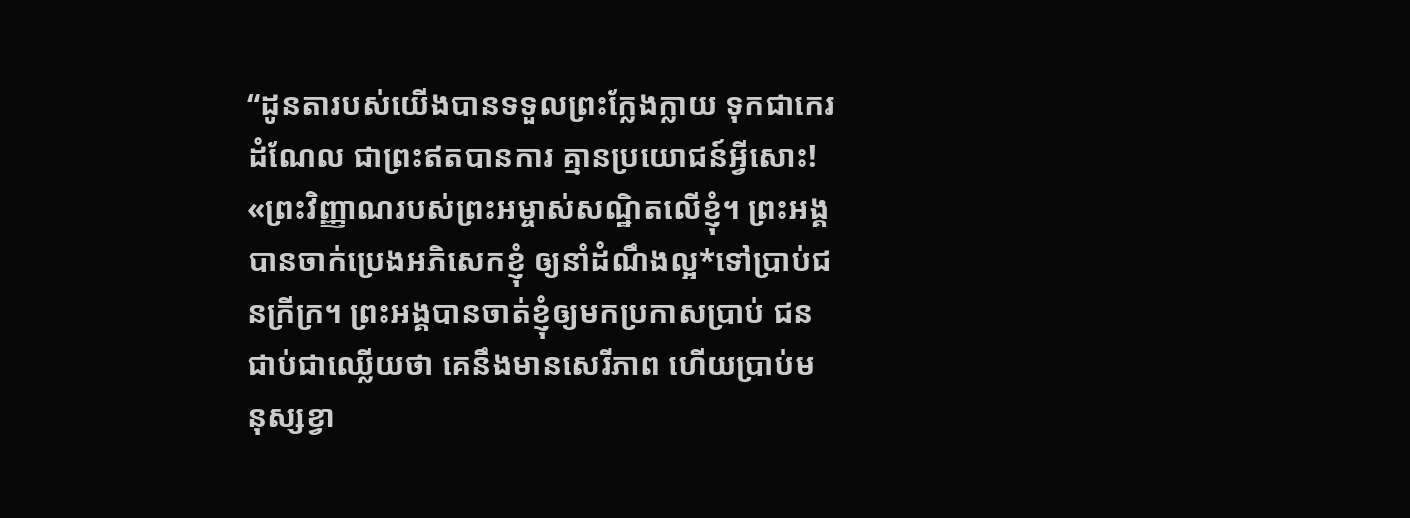“ដូនតារបស់យើងបានទទួលព្រះក្លែងក្លាយ ទុកជាកេរដំណែល ជាព្រះឥតបានការ គ្មានប្រយោជន៍អ្វីសោះ!
«ព្រះវិញ្ញាណរបស់ព្រះអម្ចាស់សណ្ឋិតលើខ្ញុំ។ ព្រះអង្គបានចាក់ប្រេងអភិសេកខ្ញុំ ឲ្យនាំដំណឹងល្អ*ទៅប្រាប់ជនក្រីក្រ។ ព្រះអង្គបានចាត់ខ្ញុំឲ្យមកប្រកាសប្រាប់ ជនជាប់ជាឈ្លើយថា គេនឹងមានសេរីភាព ហើយប្រាប់មនុស្សខ្វា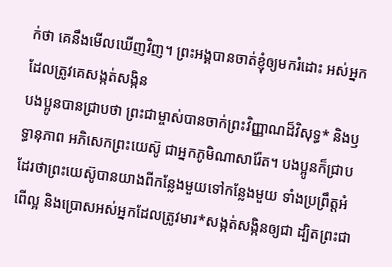ក់ថា គេនឹងមើលឃើញវិញ។ ព្រះអង្គបានចាត់ខ្ញុំឲ្យមករំដោះ អស់អ្នកដែលត្រូវគេសង្កត់សង្កិន
បងប្អូនបានជ្រាបថា ព្រះជាម្ចាស់បានចាក់ព្រះវិញ្ញាណដ៏វិសុទ្ធ* និងឫទ្ធានុភាព អភិសេកព្រះយេស៊ូ ជាអ្នកភូមិណាសារ៉ែត។ បងប្អូនក៏ជ្រាបដែរថាព្រះយេស៊ូបានយាងពីកន្លែងមួយទៅកន្លែងមួយ ទាំងប្រព្រឹត្តអំពើល្អ និងប្រោសអស់អ្នកដែលត្រូវមារ*សង្កត់សង្កិនឲ្យជា ដ្បិតព្រះជា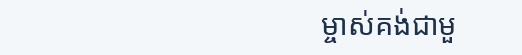ម្ចាស់គង់ជាមួ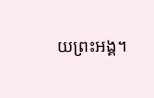យព្រះអង្គ។